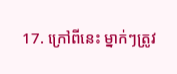17. ក្រៅពីនេះ ម្នាក់ៗត្រូវ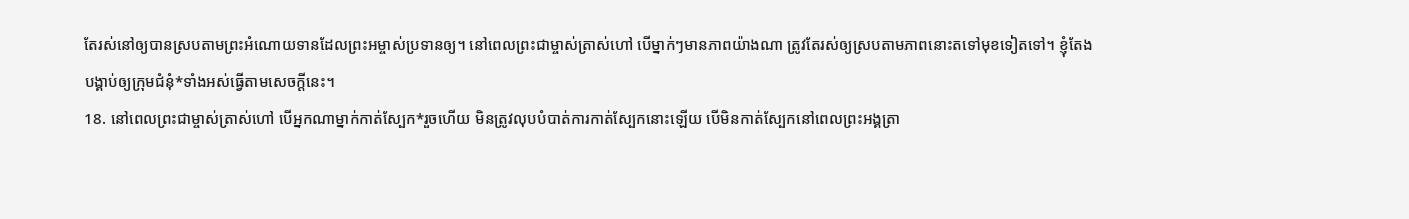តែរស់នៅឲ្យបានស្របតាមព្រះអំណោយទានដែលព្រះអម្ចាស់ប្រទានឲ្យ។ នៅពេលព្រះជាម្ចាស់ត្រាស់ហៅ បើម្នាក់ៗមានភាពយ៉ាងណា ត្រូវតែរស់ឲ្យស្របតាមភាពនោះតទៅមុខទៀតទៅ។ ខ្ញុំតែងបង្គាប់ឲ្យក្រុមជំនុំ*ទាំងអស់ធ្វើតាមសេចក្ដីនេះ។
18. នៅពេលព្រះជាម្ចាស់ត្រាស់ហៅ បើអ្នកណាម្នាក់កាត់ស្បែក*រួចហើយ មិនត្រូវលុបបំបាត់ការកាត់ស្បែកនោះឡើយ បើមិនកាត់ស្បែកនៅពេលព្រះអង្គត្រា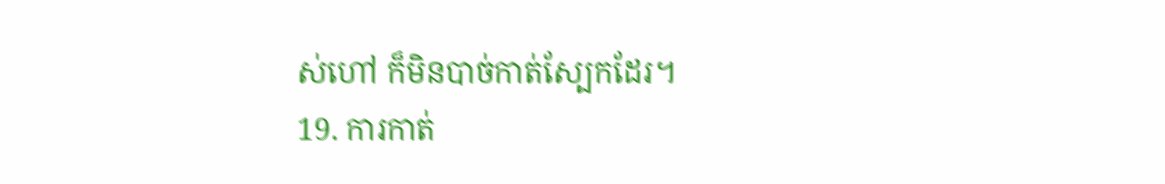ស់ហៅ ក៏មិនបាច់កាត់ស្បែកដែរ។
19. ការកាត់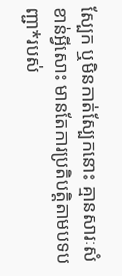ស្បែក ឬមិនកាត់ស្បែកនោះ គ្មានសារៈសំខាន់អ្វីសោះ មានតែការប្រតិបត្តិតាមបទបញ្ជា*របស់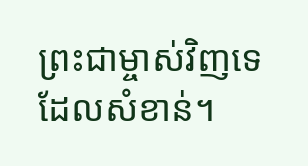ព្រះជាម្ចាស់វិញទេដែលសំខាន់។